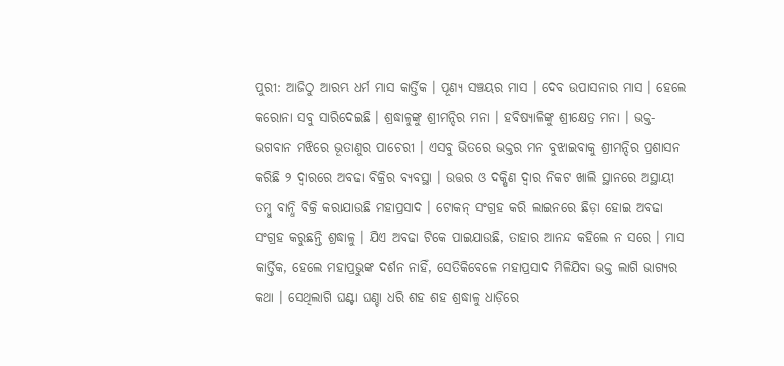ପୁରୀ: ଆଜିଠୁ ଆରମ୍ଭ ଧର୍ମ ମାସ କାର୍ତ୍ତିକ । ପୂଣ୍ୟ ସଞ୍ଚୟର ମାସ । ଦେବ ଉପାସନାର ମାସ । ହେଲେ କରୋନା ସବୁ ସାରିଦେଇଛି । ଶ୍ରଦ୍ଧାଳୁଙ୍କୁ ଶ୍ରୀମନ୍ଦିର ମନା । ହବିଷ୍ୟାଳିଙ୍କୁ ଶ୍ରୀକ୍ଷେତ୍ର ମନା । ଭକ୍ତ-ଭଗବାନ ମଝିରେ ଭୂତାଣୁର ପାଚେରୀ । ଏସବୁ ଭିତରେ ଭକ୍ତର ମନ ବୁଝାଇବାକୁ ଶ୍ରୀମନ୍ଦିର ପ୍ରଶାସନ କରିଛି ୨ ଦ୍ୱାରରେ ଅବଢା ବିକ୍ରିର ବ୍ୟବସ୍ଥା । ଉତ୍ତର ଓ ଦକ୍ଷିଣ ଦ୍ୱାର ନିକଟ ଖାଲି ସ୍ଥାନରେ ଅସ୍ଥାୟୀ ତମ୍ବୁ ବାନ୍ଧି ବିକ୍ରି କରାଯାଉଛି ମହାପ୍ରସାଦ । ଟୋକନ୍ ସଂଗ୍ରହ କରି ଲାଇନରେ ଛିଡ଼ା ହୋଇ ଅବଢା ସଂଗ୍ରହ କରୁଛନ୍ତି ଶ୍ରଦ୍ଧାଳୁ । ଯିଏ ଅବଢା ଟିକେ ପାଇଯାଉଛି, ତାହାର ଆନନ୍ଦ କହିଲେ ନ ସରେ । ମାସ କାର୍ତ୍ତିକ, ହେଲେ ମହାପ୍ରଭୁଙ୍କ ଦର୍ଶନ ନାହିଁ, ସେତିକିବେଳେ ମହାପ୍ରସାଦ ମିଳିଯିବା ଭକ୍ତ ଲାଗି ଭାଗ୍ୟର କଥା । ସେଥିଲାଗି ଘଣ୍ଟା ଘଣ୍ଚା ଧରି ଶହ ଶହ ଶ୍ରଦ୍ଧାଳୁ ଧାଡ଼ିରେ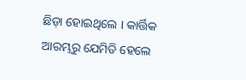ଛିଡ଼ା ହୋଇଥିଲେ । କାର୍ତ୍ତିକ ଆରମ୍ଭରୁ ଯେମିତି ହେଲେ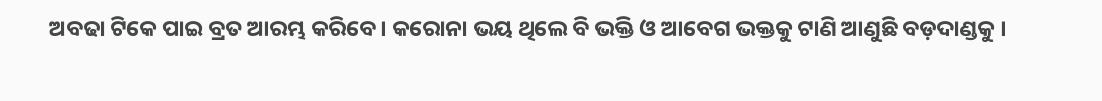ଅବଢା ଟିକେ ପାଇ ବ୍ରତ ଆରମ୍ଭ କରିବେ । କରୋନା ଭୟ ଥିଲେ ବି ଭକ୍ତି ଓ ଆବେଗ ଭକ୍ତକୁ ଟାଣି ଆଣୁଛି ବଡ଼ଦାଣ୍ଡକୁ ।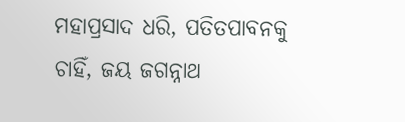ମହାପ୍ରସାଦ ଧରି, ପତିତପାବନକୁ ଚାହିଁ, ଜୟ ଜଗନ୍ନାଥ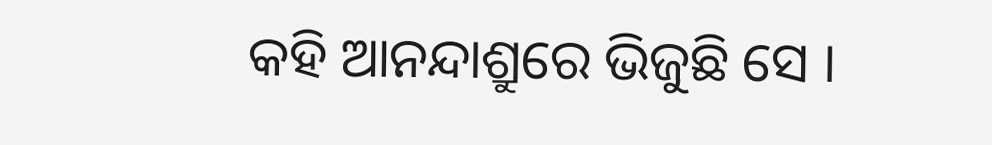କହି ଆନନ୍ଦାଶ୍ରୁରେ ଭିଜୁଛି ସେ ।